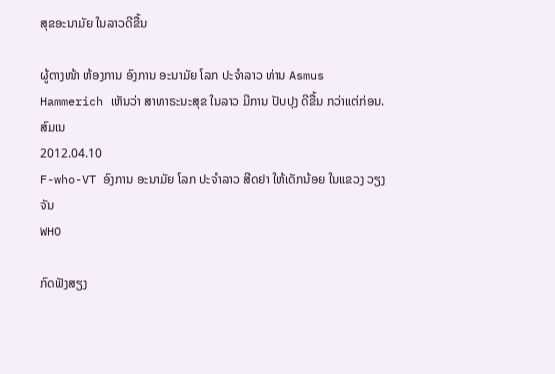ສຸຂອະນາມັຍ ໃນລາວດີຂື້ນ

ຜູ້ຕາງໜ້າ ຫ້ອງການ ອົງການ ອະນາມັຍ ໂລກ ປະຈໍາລາວ ທ່ານ Asmus Hammerich ເຫັນວ່າ ສາທາຣະນະສຸຂ ໃນລາວ ມີການ ປັບປຸງ ດີຂື້ນ ກວ່າແຕ່ກ່ອນ.
ສົມເນ
2012.04.10
F-who-VT ອົງການ ອະນາມັຍ ໂລກ ປະຈໍາລາວ ສີດຢາ ໃຫ້ເດັກນ້ອຍ ໃນແຂວງ ວຽງຈັນ
WHO

ກົດຟັງສຽງ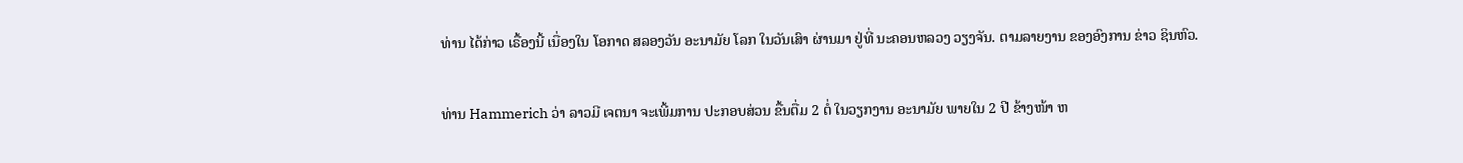ທ່ານ ໄດ້ກ່າວ ເຣື້ອງນີ້ ເນື່ອງໃນ ໂອກາດ ສລອງວັນ ອະນາມັຍ ໂລກ ໃນວັນເສົາ ຜ່ານມາ ຢູ່ທີ່ ນະຄອນຫລວງ ວຽງຈັນ. ຕາມລາຍງານ ຂອງອົງການ ຂ່າວ ຊິນຫົວ.

ທ່ານ Hammerich ວ່າ ລາວມີ ເຈຕນາ ຈະເພີ້ມການ ປະກອບສ່ວນ ຂື້ນຕື່ມ 2 ຕໍ່ ໃນວຽກງານ ອະນາມັຍ ພາຍໃນ 2 ປີ ຂ້າງໜ້າ ຫ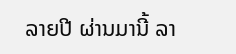ລາຍປີ ຜ່ານມານີ້ ລາ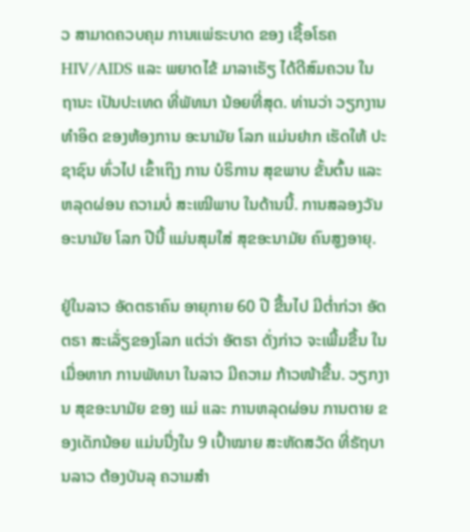ວ ສາມາດຄວບຄຸມ ການແພ່ຣະບາດ ຂອງ ເຊື້ອໂຣຄ HIV/AIDS ແລະ ພຍາດໄຂ້ ມາລາເຣັຽ ໄດ້ດີສົມຄວນ ໃນຖານະ ເປັນປະເທດ ທີ່ພັທນາ ນ້ອຍທີ່ສຸດ. ທ່ານວ່າ ວຽກງານ ທໍາອິດ ຂອງຫ້ອງການ ອະນາມັຍ ໂລກ ແມ່ນຢາກ ເຮັດໃຫ້ ປະຊາຊົນ ທົ່ວໄປ ເຂົ້າເຖິງ ການ ບໍຣິການ ສຸຂພາບ ຂັ້ນຕົ້ນ ແລະ ຫລຸດຜ່ອນ ຄວາມບໍ່ ສະເໝີພາບ ໃນດ້ານນີ້. ການສລອງວັນ ອະນາມັຍ ໂລກ ປີນີ້ ແມ່ນສຸມໃສ່ ສຸຂອະນາມັຍ ຄົນສູງອາຍຸ.

ຢູ່ໃນລາວ ອັດຕຣາຄົນ ອາຍຸກາຍ 60 ປີ ຂື້ນໄປ ມີຕໍ່າກ່ວາ ອັດຕຣາ ສະເລັ່ຽຂອງໂລກ ແຕ່ວ່າ ອັຕຣາ ດັ່ງກ່າວ ຈະເພີ້ມຂື້ນ ໃນເມື່ອຫາກ ການພັທນາ ໃນລາວ ມີຄວາມ ກ້າວໜ້າຂື້ນ. ວຽກງານ ສຸຂອະນາມັຍ ຂອງ ແມ່ ແລະ ການຫລຸດຜ່ອນ ການຕາຍ ຂອງເດັກນ້ອຍ ແມ່ນນື່ງໃນ 9 ເປົ້າໝາຍ ສະຫັດສວັດ ທີ່ຣັຖບານລາວ ຕ້ອງບັນລຸ ຄວາມສໍາ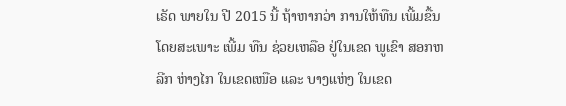ເຣັດ ພາຍໃນ ປີ 2015 ນີ້ ຖ້າຫາກວ່າ ການໃຫ້ທືນ ເພີ້ມຂື້ນ ໂດຍສະເພາະ ເພີ້ມ ທືນ ຊ່ວຍເຫລືອ ຢູ່ໃນເຂດ ພູເຂົາ ສອກຫລີກ ຫ່າງໄກ ໃນເຂດເໜືອ ແລະ ບາງແຫ່ງ ໃນເຂດ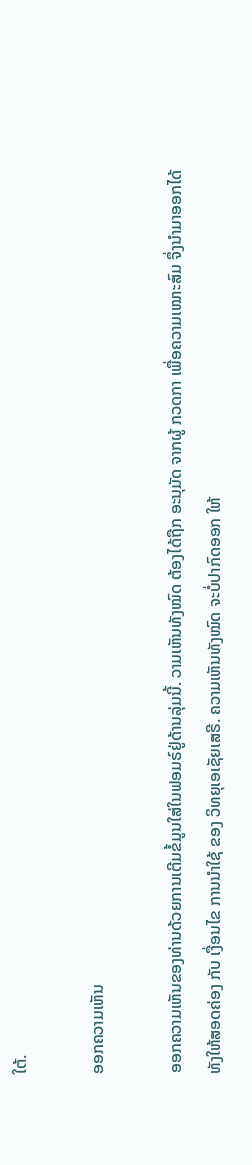ໃຕ້.

ອອກຄວາມເຫັນ

ອອກຄວາມເຫັນຂອງທ່ານດ້ວຍການເຕີມຂໍ້ມູນໃສ່ໃນຟອມຣ໌ຢູ່ດ້ານລຸ່ມນີ້. ວາມເຫັນທັງໝົດ ຕ້ອງໄດ້ຖືກ ອະນຸມັດ ຈາກຜູ້ ກວດກາ ເພື່ອຄວາມເໝາະສົມ ຈຶ່ງນໍາມາອອກໄດ້ ທັງໃຫ້ສອດຄ່ອງ ກັບ ເງື່ອນໄຂ ການນຳໃຊ້ ຂອງ ວິທຍຸເອເຊັຍເສຣີ. ຄວາມເຫັນທັງໝົດ ຈະບໍ່ປາກົດອອກ ໃຫ້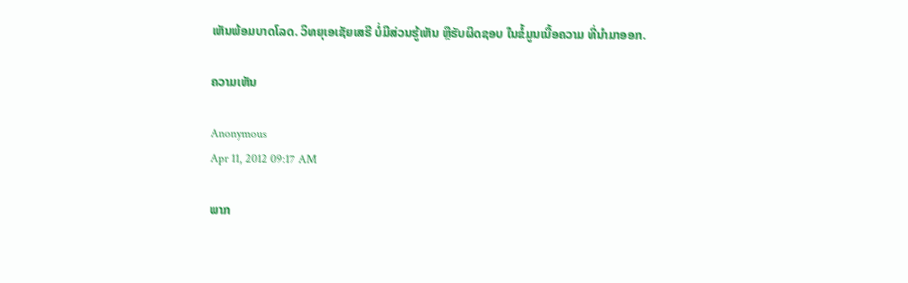ເຫັນພ້ອມບາດໂລດ. ວິທຍຸເອເຊັຍເສຣີ ບໍ່ມີສ່ວນຮູ້ເຫັນ ຫຼືຮັບຜິດຊອບ ໃນຂໍ້ມູນເນື້ອຄວາມ ທີ່ນໍາມາອອກ.

ຄວາມເຫັນ

Anonymous
Apr 11, 2012 09:17 AM

ພາກ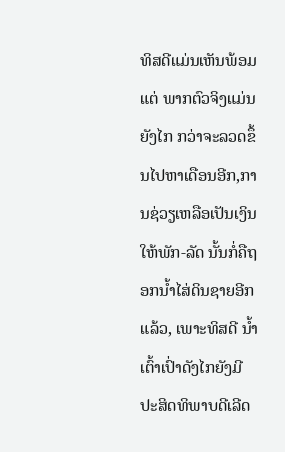ທິສດີແມ່ນເຫັນພ້ອມແຕ່ ພາກຕົວຈິງແມ່ນຍັງໄກ ກວ່າຈະລວດຂຶ້ນໄປຫາເດືອນອີກ,ການຊ່ວຽເຫລືອເປັນເງິນ ໃຫ້ພັກ-ລັດ ນັ້ນກໍ່ຄືຖອກນ້ຳໄສ່ດິນຊາຍອີກແລ້ວ, ເພາະທິສດີ ນ້ຳເຕົ້າເປົ່າດັງໄກຍັງມີປະສິດທິພາບດີເລີດ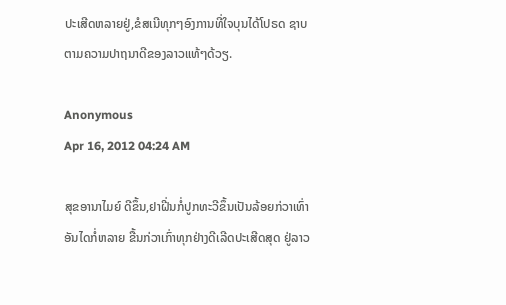ປະເສີດຫລາຍຢູ່,ຂໍສເນີທຸກໆອົງການທີ່ໃຈບຸນໄດ້ໂປຣດ ຊາບຕາມຄວາມປາຖນາດີຂອງລາວແທ້ໆດ້ວຽ.

Anonymous
Apr 16, 2012 04:24 AM

ສຸຂອານາໄມຍ໌ ດີຂຶ້ນ,ຢາຝີ່ນກໍ່ປູກທະວີຂຶ້ນເປັນລ້ອຍກ່ວາເທົ່າ ອັນໄດກໍ່ຫລາຍ ຂື້ນກ່ວາເກົ່າທຸກຢ່າງດີເລີດປະເສີດສຸດ ຢູ່ລາວ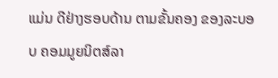ແມ່ນ ດີຢ່າງຮອບດ້ານ ຕາມຂັ້ນຄອງ ຂອງລະບອບ ຄອມມູຍນິຕສ໌ລາ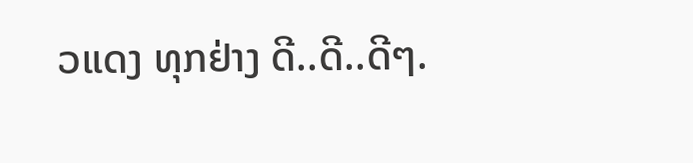ວແດງ ທຸກຢ່າງ ດີ..ດີ..ດີໆ.